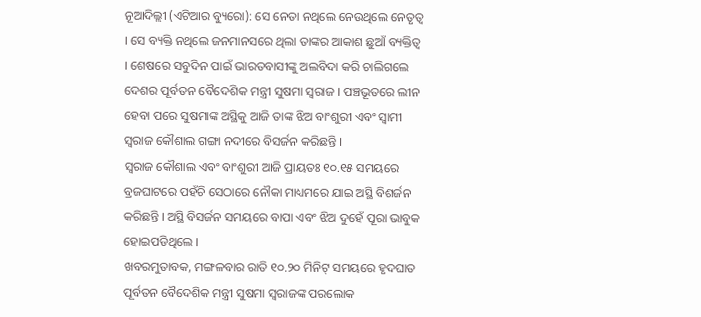ନୂଆଦିଲ୍ଲୀ (ଏଟିଆର ବ୍ୟୁରୋ): ସେ ନେତା ନଥିଲେ ନେଉଥିଲେ ନେତୃତ୍ୱ । ସେ ବ୍ୟକ୍ତି ନଥିଲେ ଜନମାନସରେ ଥିଲା ତାଙ୍କର ଆକାଶ ଛୁଆଁ ବ୍ୟକ୍ତିତ୍ୱ । ଶେଷରେ ସବୁଦିନ ପାଇଁ ଭାରତବାସୀଙ୍କୁ ଅଲବିଦା କରି ଚାଲିଗଲେ ଦେଶର ପୂର୍ବତନ ବୈଦେଶିକ ମନ୍ତ୍ରୀ ସୁଷମା ସ୍ୱରାଜ । ପଞ୍ଚଭୂତରେ ଲୀନ ହେବା ପରେ ସୁଷମାଙ୍କ ଅସ୍ଥିକୁ ଆଜି ତାଙ୍କ ଝିଅ ବାଂଶୁରୀ ଏବଂ ସ୍ୱାମୀ ସ୍ୱରାଜ କୌଶାଲ ଗଙ୍ଗା ନଦୀରେ ବିସର୍ଜନ କରିଛନ୍ତି ।
ସ୍ୱରାଜ କୌଶାଲ ଏବଂ ବାଂଶୁରୀ ଆଜି ପ୍ରାୟତଃ ୧୦.୧୫ ସମୟରେ ବ୍ରଜଘାଟରେ ପହଁଚି ସେଠାରେ ନୌକା ମାଧ୍ୟମରେ ଯାଇ ଅସ୍ଥି ବିଶର୍ଜନ କରିଛନ୍ତି । ଅସ୍ଥି ବିସର୍ଜନ ସମୟରେ ବାପା ଏବଂ ଝିଅ ଦୁହେଁ ପୂରା ଭାବୁକ ହୋଇପଡିଥିଲେ ।
ଖବରମୁତାବକ, ମଙ୍ଗଳବାର ରାତି ୧୦.୨୦ ମିନିଟ୍ ସମୟରେ ହୃଦଘାତ ପୂର୍ବତନ ବୈଦେଶିକ ମନ୍ତ୍ରୀ ସୁଷମା ସ୍ୱରାଜଙ୍କ ପରଲୋକ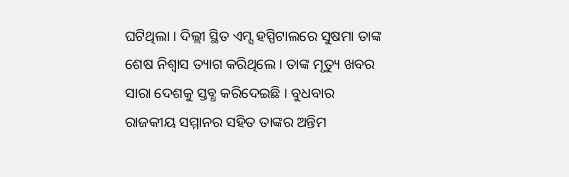ଘଟିଥିଲା । ଦିଲ୍ଲୀ ସ୍ଥିତ ଏମ୍ସ ହସ୍ପିଟାଲରେ ସୁଷମା ତାଙ୍କ ଶେଷ ନିଶ୍ୱାସ ତ୍ୟାଗ କରିଥିଲେ । ତାଙ୍କ ମୃତ୍ୟୁ ଖବର ସାରା ଦେଶକୁ ସ୍ତବ୍ଧ କରିଦେଇଛି । ବୁଧବାର ରାଜକୀୟ ସମ୍ମାନର ସହିତ ତାଙ୍କର ଅନ୍ତିମ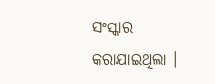ସଂସ୍କାର କରାଯାଇଥିଲା ।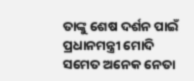ତାଙ୍କୁ ଶେଷ ଦର୍ଶନ ପାଇଁ ପ୍ରଧାନମନ୍ତ୍ରୀ ମୋଦି ସମେତ ଅନେକ ନେତା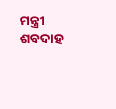ମନ୍ତ୍ରୀ ଶବଦାହ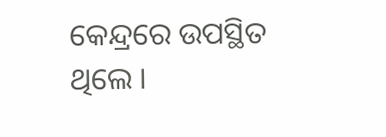କେନ୍ଦ୍ରରେ ଉପସ୍ଥିତ ଥିଲେ ।